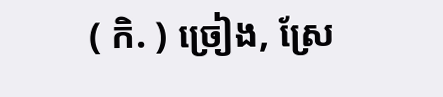( កិ. ) ច្រៀង, ស្រែ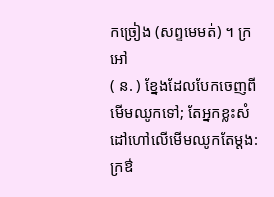កច្រៀង (សព្ទមេមត់) ។ ក្រអៅ
( ន. ) ខ្នែងដែលបែកចេញពីមើមឈូកទៅ; តែអ្នកខ្លះសំដៅហៅលើមើមឈូកតែម្ដង: ក្រឳ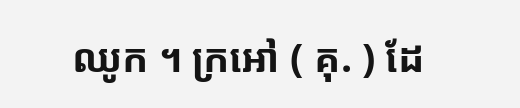ឈូក ។ ក្រអៅ ( គុ. ) ដែ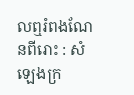លឮរំពងណែនពីរោះ : សំឡេងក្រ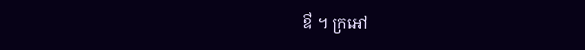ឳ ។ ក្រអៅ